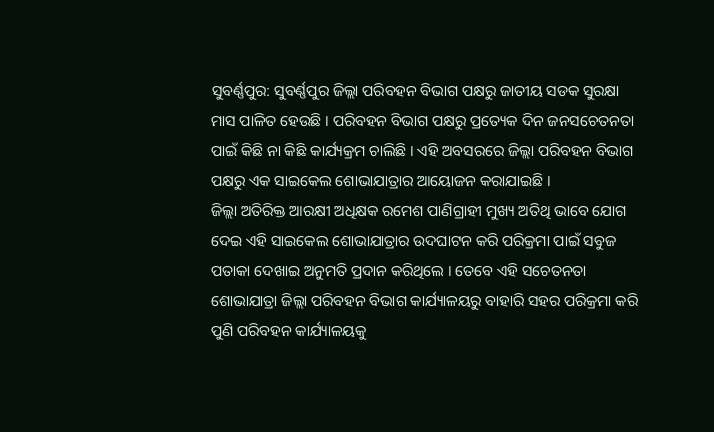ସୁବର୍ଣ୍ଣପୁର: ସୁବର୍ଣ୍ଣପୁର ଜିଲ୍ଲା ପରିବହନ ବିଭାଗ ପକ୍ଷରୁ ଜାତୀୟ ସଡକ ସୁରକ୍ଷା ମାସ ପାଳିତ ହେଉଛି । ପରିବହନ ବିଭାଗ ପକ୍ଷରୁ ପ୍ରତ୍ୟେକ ଦିନ ଜନସଚେତନତା ପାଇଁ କିଛି ନା କିଛି କାର୍ଯ୍ୟକ୍ରମ ଚାଲିଛି । ଏହି ଅବସରରେ ଜିଲ୍ଲା ପରିବହନ ବିଭାଗ ପକ୍ଷରୁ ଏକ ସାଇକେଲ ଶୋଭାଯାତ୍ରାର ଆୟୋଜନ କରାଯାଇଛି ।
ଜିଲ୍ଲା ଅତିରିକ୍ତ ଆରକ୍ଷୀ ଅଧିକ୍ଷକ ରମେଶ ପାଣିଗ୍ରାହୀ ମୁଖ୍ୟ ଅତିଥି ଭାବେ ଯୋଗ ଦେଇ ଏହି ସାଇକେଲ ଶୋଭାଯାତ୍ରାର ଉଦଘାଟନ କରି ପରିକ୍ରମା ପାଇଁ ସବୁଜ ପତାକା ଦେଖାଇ ଅନୁମତି ପ୍ରଦାନ କରିଥିଲେ । ତେବେ ଏହି ସଚେତନତା ଶୋଭାଯାତ୍ରା ଜିଲ୍ଲା ପରିବହନ ବିଭାଗ କାର୍ଯ୍ୟାଳୟରୁ ବାହାରି ସହର ପରିକ୍ରମା କରି ପୁଣି ପରିବହନ କାର୍ଯ୍ୟାଳୟକୁ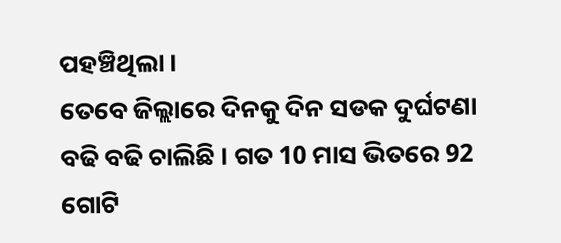ପହଞ୍ଚିଥିଲା ।
ତେବେ ଜିଲ୍ଲାରେ ଦିନକୁ ଦିନ ସଡକ ଦୁର୍ଘଟଣା ବଢି ବଢି ଚାଲିଛି । ଗତ 10 ମାସ ଭିତରେ 92 ଗୋଟି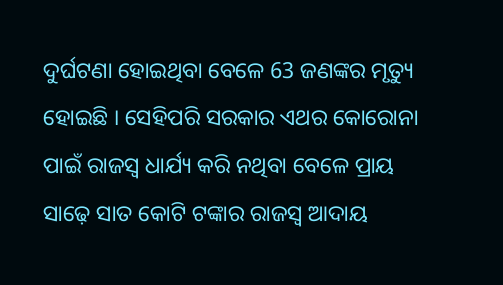ଦୁର୍ଘଟଣା ହୋଇଥିବା ବେଳେ 63 ଜଣଙ୍କର ମୃତ୍ୟୁ ହୋଇଛି । ସେହିପରି ସରକାର ଏଥର କୋରୋନା ପାଇଁ ରାଜସ୍ୱ ଧାର୍ଯ୍ୟ କରି ନଥିବା ବେଳେ ପ୍ରାୟ ସାଢ଼େ ସାତ କୋଟି ଟଙ୍କାର ରାଜସ୍ବ ଆଦାୟ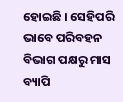ହୋଇଛି । ସେହିପରି ଭାବେ ପରିବହନ ବିଭାଗ ପକ୍ଷରୁ ମାସ ବ୍ୟାପି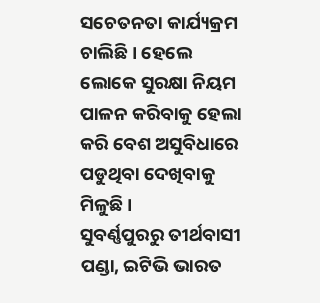ସଚେତନତା କାର୍ଯ୍ୟକ୍ରମ ଚାଲିଛି । ହେଲେ ଲୋକେ ସୁରକ୍ଷା ନିୟମ ପାଳନ କରିବାକୁ ହେଲା କରି ବେଶ ଅସୁବିଧାରେ ପଡୁଥିବା ଦେଖିବାକୁ ମିଳୁଛି ।
ସୁବର୍ଣ୍ଣପୁରରୁ ତୀର୍ଥବାସୀ ପଣ୍ଡା, ଇଟିଭି ଭାରତ